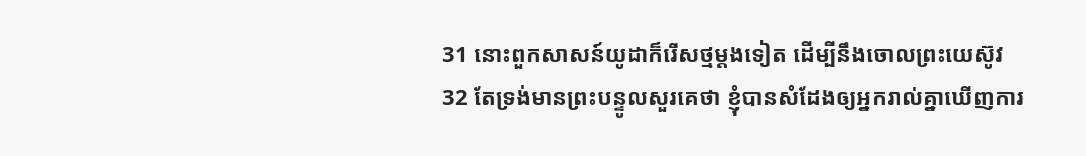31 នោះពួកសាសន៍យូដាក៏រើសថ្មម្តងទៀត ដើម្បីនឹងចោលព្រះយេស៊ូវ
32 តែទ្រង់មានព្រះបន្ទូលសួរគេថា ខ្ញុំបានសំដែងឲ្យអ្នករាល់គ្នាឃើញការ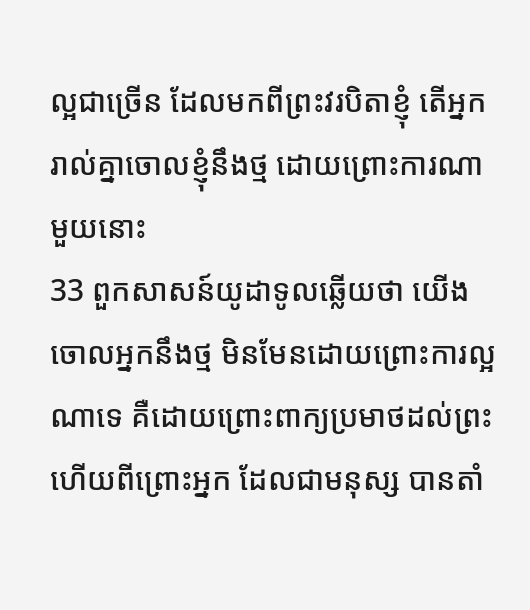ល្អជាច្រើន ដែលមកពីព្រះវរបិតាខ្ញុំ តើអ្នករាល់គ្នាចោលខ្ញុំនឹងថ្ម ដោយព្រោះការណាមួយនោះ
33 ពួកសាសន៍យូដាទូលឆ្លើយថា យើងចោលអ្នកនឹងថ្ម មិនមែនដោយព្រោះការល្អណាទេ គឺដោយព្រោះពាក្យប្រមាថដល់ព្រះ ហើយពីព្រោះអ្នក ដែលជាមនុស្ស បានតាំ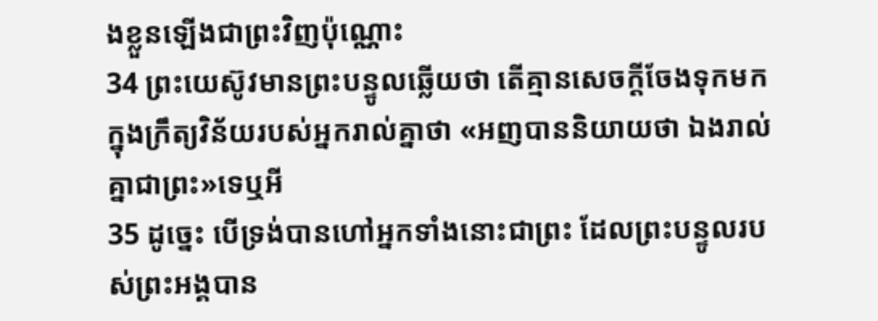ងខ្លួនឡើងជាព្រះវិញប៉ុណ្ណោះ
34 ព្រះយេស៊ូវមានព្រះបន្ទូលឆ្លើយថា តើគ្មានសេចក្តីចែងទុកមកក្នុងក្រឹត្យវិន័យរបស់អ្នករាល់គ្នាថា «អញបាននិយាយថា ឯងរាល់គ្នាជាព្រះ»ទេឬអី
35 ដូច្នេះ បើទ្រង់បានហៅអ្នកទាំងនោះជាព្រះ ដែលព្រះបន្ទូលរបស់ព្រះអង្គបាន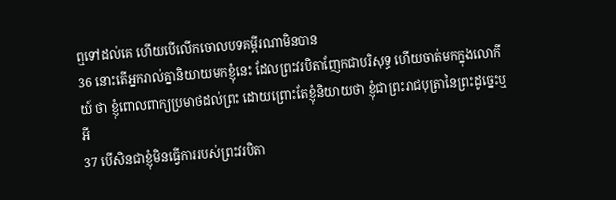ឮទៅដល់គេ ហើយបើលើកចោលបទគម្ពីរណាមិនបាន
36 នោះតើអ្នករាល់គ្នានិយាយមកខ្ញុំនេះ ដែលព្រះវរបិតាញែកជាបរិសុទ្ធ ហើយចាត់មកក្នុងលោកីយ៍ ថា ខ្ញុំពោលពាក្យប្រមាថដល់ព្រះ ដោយព្រោះតែខ្ញុំនិយាយថា ខ្ញុំជាព្រះរាជបុត្រានៃព្រះដូច្នេះឬអី
37 បើសិនជាខ្ញុំមិនធ្វើការរបស់ព្រះវរបិតា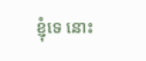ខ្ញុំទេ នោះ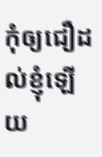កុំឲ្យជឿដល់ខ្ញុំឡើយ